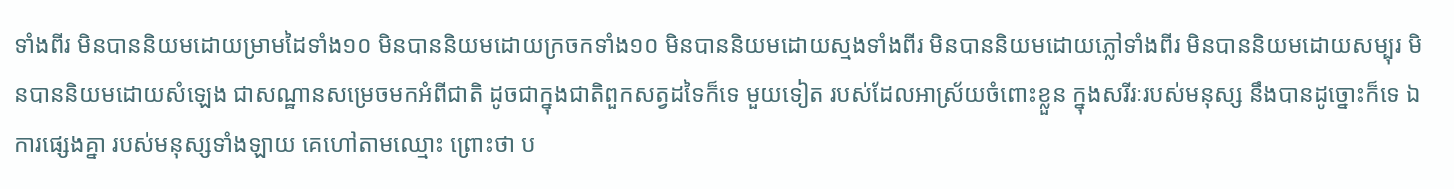ទាំងពីរ មិនបាននិយមដោយម្រាមដៃទាំង១០ មិនបាននិយមដោយក្រចកទាំង១០ មិនបាននិយមដោយស្មងទាំងពីរ មិនបាននិយមដោយភ្លៅទាំងពីរ មិនបាននិយមដោយសម្បុរ មិនបាននិយមដោយសំឡេង ជាសណ្ឋានសម្រេចមកអំពីជាតិ ដូចជាក្នុងជាតិពួកសត្វដទៃក៏ទេ មួយទៀត របស់ដែលអាស្រ័យចំពោះខ្លួន ក្នុងសរីរៈរបស់មនុស្ស នឹងបានដូច្នោះក៏ទេ ឯការផ្សេងគ្នា របស់មនុស្សទាំងឡាយ គេហៅតាមឈ្មោះ ព្រោះថា ប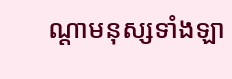ណ្តាមនុស្សទាំងឡា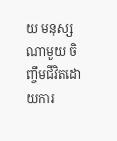យ មនុស្សណាមួយ ចិញ្ចឹមជីវិតដោយការ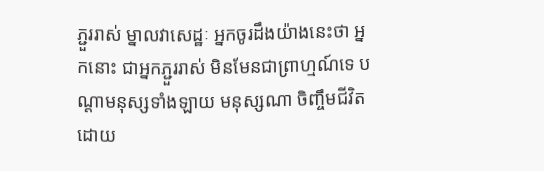ភ្ជួររាស់ ម្នាលវាសេដ្ឋៈ អ្នកចូរដឹងយ៉ាងនេះថា អ្នកនោះ ជាអ្នកភ្ជួររាស់ មិនមែនជាព្រាហ្មណ៍ទេ បណ្តាមនុស្សទាំងឡាយ មនុស្សណា ចិញ្ចឹមជីវិតដោយ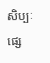សិប្បៈផ្សេ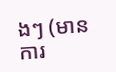ងៗ (មានការ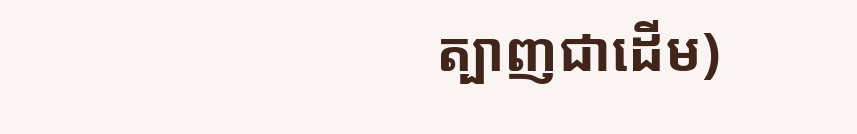ត្បាញជាដើម)